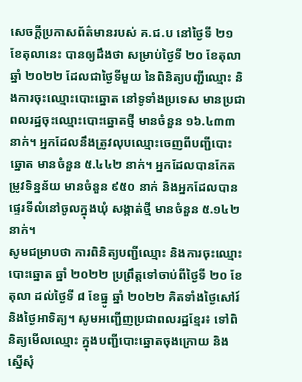សេចក្ដីប្រកាសព័ត៌មានរបស់ គ.ជ.ប នៅថ្ងៃទី ២១ ខែតុលានេះ បានឲ្យដឹងថា សម្រាប់ថ្ងៃទី ២០ ខែតុលា ឆ្នាំ ២០២២ ដែលជាថ្ងៃទីមួយ នៃពិនិត្យបញ្ជីឈ្មោះ និងការចុះឈ្មោះបោះឆ្នោត នៅទូទាំងប្រទេស មានប្រជាពលរដ្ឋចុះឈ្មោះបោះឆ្នោតថ្មី មានចំនួន ១៦.៤៣៣ នាក់។ អ្នកដែលនឹងត្រូវលុបឈ្មោះចេញពីបញ្ជីបោះឆ្នោត មានចំនួន ៥.៤៤២ នាក់។ អ្នកដែលបានកែតម្រូវទិន្នន័យ មានចំនួន ៩៥០ នាក់ និងអ្នកដែលបានផ្ទេរទីលំនៅចូលក្នុងឃុំ សង្កាត់ថ្មី មានចំនួន ៥.១៤២ នាក់។
សូមជម្រាបថា ការពិនិត្យបញ្ជីឈ្មោះ និងការចុះឈ្មោះបោះឆ្នោត ឆ្នាំ ២០២២ ប្រព្រឹត្តទៅចាប់ពីថ្ងៃទី ២០ ខែតុលា ដល់ថ្ងៃទី ៨ ខែធ្នូ ឆ្នាំ ២០២២ គិតទាំងថ្ងៃសៅរ៍ និងថ្ងៃអាទិត្យ។ សូមអញ្ជើញប្រជាពលរដ្ឋខ្មែរ៖ ទៅពិនិត្យមើលឈ្មោះ ក្នុងបញ្ជីបោះឆ្នោតចុងក្រោយ និងស្នើសុំ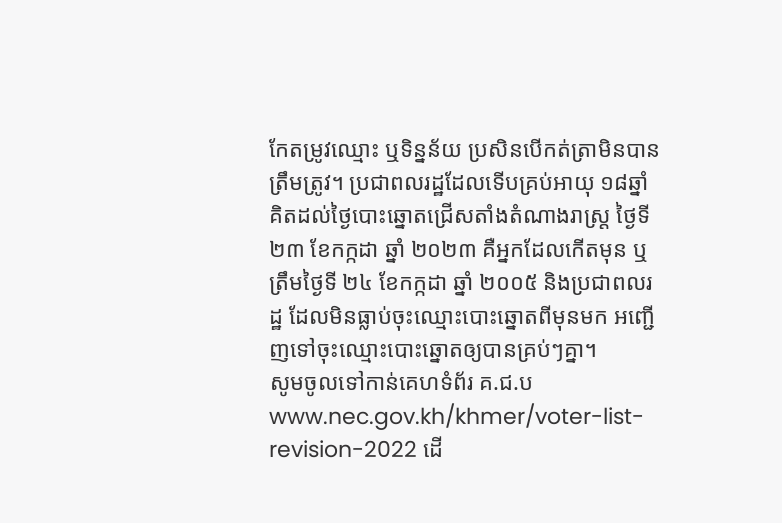កែតម្រូវឈ្មោះ ឬទិន្នន័យ ប្រសិនបើកត់ត្រាមិនបានត្រឹមត្រូវ។ ប្រជាពលរដ្ឋដែលទើបគ្រប់អាយុ ១៨ឆ្នាំ គិតដល់ថ្ងៃបោះឆ្នោតជ្រើសតាំងតំណាងរាស្ត្រ ថ្ងៃទី ២៣ ខែកក្កដា ឆ្នាំ ២០២៣ គឺអ្នកដែលកើតមុន ឬត្រឹមថ្ងៃទី ២៤ ខែកក្កដា ឆ្នាំ ២០០៥ និងប្រជាពលរដ្ឋ ដែលមិនធ្លាប់ចុះឈ្មោះបោះឆ្នោតពីមុនមក អញ្ជើញទៅចុះឈ្មោះបោះឆ្នោតឲ្យបានគ្រប់ៗគ្នា។
សូមចូលទៅកាន់គេហទំព័រ គ.ជ.ប www.nec.gov.kh/khmer/voter-list-revision-2022 ដើ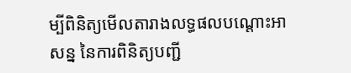ម្បីពិនិត្យមើលតារាងលទ្ធផលបណ្ដោះអាសន្ន នៃការពិនិត្យបញ្ជី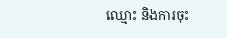ឈ្មោះ និងការចុះ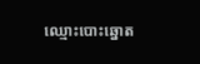ឈ្មោះបោះឆ្នោត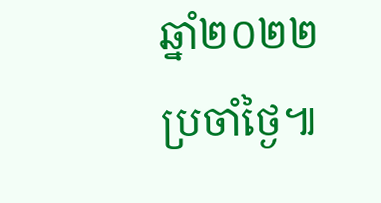ឆ្នាំ២០២២ ប្រចាំថ្ងៃ៕